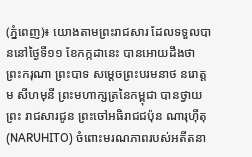(ភ្នំពេញ)៖ យោងតាមព្រះរាជសារ ដែលទទួលបាននៅថ្ងៃទី១១ ខែកក្កដានេះ បានអោយដឹងថា ព្រះករុណា ព្រះបាទ សម្តេចព្រះបរមនាថ នរោត្តម សីហមុនី ព្រះមហាក្សត្រនៃកម្ពុជា បានថ្វាយព្រះ រាជសារជូន ព្រះចៅអធិរាជជប៉ុន ណារុហ៊ីតុ (NARUHITO) ចំពោះមរណភាពរបស់អតីតនា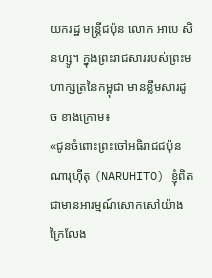យករដ្ឋ មន្ត្រីជប៉ុន លោក អាបេ សិនហ្សូ។ ក្នុងព្រះរាជសាររបស់ព្រះមហាក្សត្រនៃកម្ពុជា មានខ្លឹមសារដូច ខាងក្រោម៖
«ជូនចំពោះព្រះចៅអធិរាជជប៉ុន ណារុហ៊ីតុ (NARUHITO) ខ្ញុំពិតជាមានអារម្មណ៍សោកសៅយ៉ាង ក្រៃលែង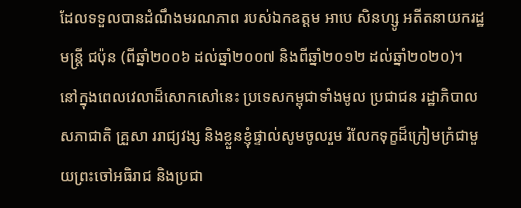ដែលទទួលបានដំណឹងមរណភាព របស់ឯកឧត្ដម អាបេ សិនហ្សូ អតីតនាយករដ្ឋមន្ត្រី ជប៉ុន (ពីឆ្នាំ២០០៦ ដល់ឆ្នាំ២០០៧ និងពីឆ្នាំ២០១២ ដល់ឆ្នាំ២០២០)។
នៅក្នុងពេលវេលាដ៏សោកសៅនេះ ប្រទេសកម្ពុជាទាំងមូល ប្រជាជន រដ្ឋាភិបាល សភាជាតិ គ្រួសា ររាជ្យវង្ស និងខ្លួនខ្ញុំផ្ទាល់សូមចូលរួម រំលែកទុក្ខដ៏ក្រៀមក្រំជាមួយព្រះចៅអធិរាជ និងប្រជា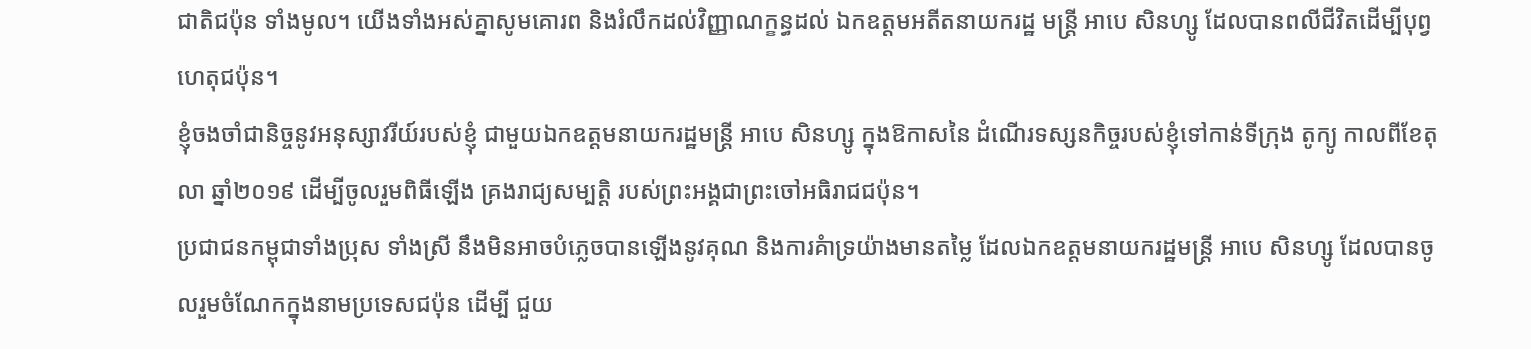ជាតិជប៉ុន ទាំងមូល។ យើងទាំងអស់គ្នាសូមគោរព និងរំលឹកដល់វិញ្ញាណក្ខន្ធដល់ ឯកឧត្ដមអតីតនាយករដ្ឋ មន្ត្រី អាបេ សិនហ្សូ ដែលបានពលីជីវិតដើម្បីបុព្វហេតុជប៉ុន។
ខ្ញុំចងចាំជានិច្ចនូវអនុស្សាវរីយ៍របស់ខ្ញុំ ជាមួយឯកឧត្ដមនាយករដ្ឋមន្ត្រី អាបេ សិនហ្សូ ក្នុងឱកាសនៃ ដំណើរទស្សនកិច្ចរបស់ខ្ញុំទៅកាន់ទីក្រុង តូក្យូ កាលពីខែតុលា ឆ្នាំ២០១៩ ដើម្បីចូលរួមពិធីឡើង គ្រងរាជ្យសម្បត្តិ របស់ព្រះអង្គជាព្រះចៅអធិរាជជប៉ុន។
ប្រជាជនកម្ពុជាទាំងប្រុស ទាំងស្រី នឹងមិនអាចបំភ្លេចបានឡើងនូវគុណ និងការគំាទ្រយ៉ាងមានតម្លៃ ដែលឯកឧត្ដមនាយករដ្ឋមន្ត្រី អាបេ សិនហ្សូ ដែលបានចូលរួមចំណែកក្នុងនាមប្រទេសជប៉ុន ដើម្បី ជួយ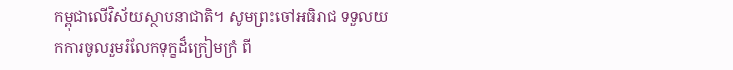កម្ពុជាលើវិស័យស្ថាបនាជាតិ។ សូមព្រះចៅអធិរាជ ទទួលយកការចូលរួមរំលែកទុក្ខដ៏ក្រៀមក្រំ ពី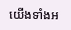យើងទាំងអ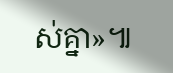ស់គ្នា»៕